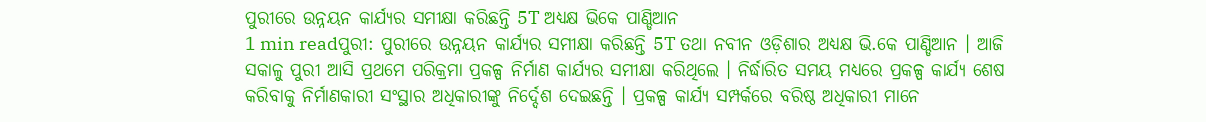ପୁରୀରେ ଉନ୍ନୟନ କାର୍ଯ୍ୟର ସମୀକ୍ଷା କରିଛନ୍ତି 5T ଅଧ୍ୟକ୍ଷ ଭିକେ ପାଣ୍ଡିଆନ
1 min readପୁରୀ: ପୁରୀରେ ଉନ୍ନୟନ କାର୍ଯ୍ୟର ସମୀକ୍ଷା କରିଛନ୍ତି 5T ତଥା ନବୀନ ଓଡ଼ିଶାର ଅଧ୍ୟକ୍ଷ ଭି.କେ ପାଣ୍ଡିଆନ । ଆଜି ସକାଳୁ ପୁରୀ ଆସି ପ୍ରଥମେ ପରିକ୍ରମା ପ୍ରକଳ୍ପ ନିର୍ମାଣ କାର୍ଯ୍ୟର ସମୀକ୍ଷା କରିଥିଲେ । ନିର୍ଦ୍ଧାରିତ ସମୟ ମଧ୍ୟରେ ପ୍ରକଳ୍ପ କାର୍ଯ୍ୟ ଶେଷ କରିବାକୁ ନିର୍ମାଣକାରୀ ସଂସ୍ଥାର ଅଧିକାରୀଙ୍କୁ ନିର୍ଦ୍ଦେଶ ଦେଇଛନ୍ତି । ପ୍ରକଳ୍ପ କାର୍ଯ୍ୟ ସମ୍ପର୍କରେ ବରିଷ୍ଠ ଅଧିକାରୀ ମାନେ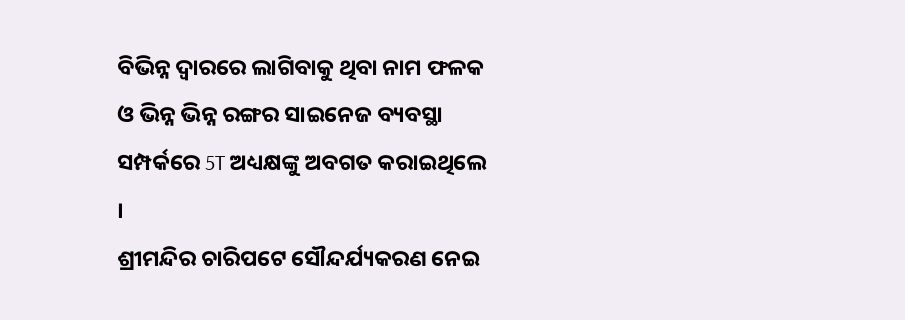ବିଭିନ୍ନ ଦ୍ୱାରରେ ଲାଗିବାକୁ ଥିବା ନାମ ଫଳକ ଓ ଭିନ୍ନ ଭିନ୍ନ ରଙ୍ଗର ସାଇନେଜ ବ୍ୟବସ୍ଥା ସମ୍ପର୍କରେ 5T ଅଧ୍ୟକ୍ଷଙ୍କୁ ଅବଗତ କରାଇଥିଲେ ।
ଶ୍ରୀମନ୍ଦିର ଚାରିପଟେ ସୌନ୍ଦର୍ଯ୍ୟକରଣ ନେଇ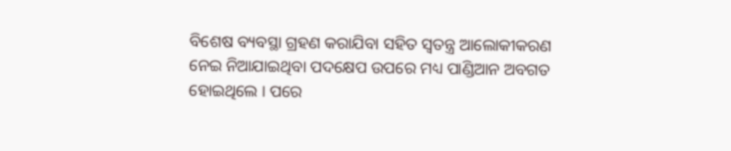ବିଶେଷ ବ୍ୟବସ୍ଥା ଗ୍ରହଣ କରାଯିବା ସହିତ ସ୍ବତନ୍ତ୍ର ଆଲୋକୀକରଣ ନେଇ ନିଆଯାଇଥିବା ପଦକ୍ଷେପ ଉପରେ ମଧ୍ୟ ପାଣ୍ଡିଆନ ଅବଗତ ହୋଇଥିଲେ । ପରେ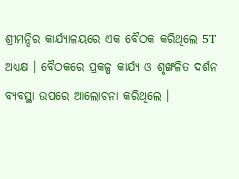ଶ୍ରୀମନ୍ଦିର କାର୍ଯ୍ୟାଳୟରେ ଏକ ବୈଠକ କରିଥିଲେ 5T ଅଧ୍ୟକ୍ଷ । ବୈଠକରେ ପ୍ରକଳ୍ପ କାର୍ଯ୍ୟ ଓ ଶୃଙ୍ଖଳିତ ଦର୍ଶନ ବ୍ୟବସ୍ଥା ଉପରେ ଆଲୋଚନା କରିଥିଲେ ।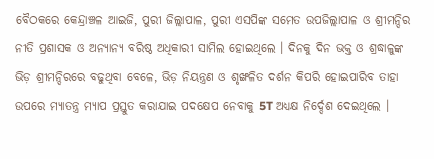ବୈଠକରେ କେନ୍ଦ୍ରାଞ୍ଚଳ ଆଇଜି, ପୁରୀ ଜିଲ୍ଲାପାଳ, ପୁରୀ ଏସପିଙ୍କ ସମେତ ଉପଜିଲ୍ଲାପାଳ ଓ ଶ୍ରୀମନ୍ଦିର ନୀତି ପ୍ରଶାସକ ଓ ଅନ୍ୟାନ୍ୟ ବରିଷ୍ଠ ଅଧିକାରୀ ସାମିଲ ହୋଇଥିଲେ । ଦିନକୁ ଦିନ ଭକ୍ତ ଓ ଶ୍ରଦ୍ଧାଳୁଙ୍କ ଭିଡ଼ ଶ୍ରୀମନ୍ଦିରରେ ବଢୁଥିବା ବେଳେ, ଭିଡ଼ ନିୟନ୍ତ୍ରଣ ଓ ଶୃଙ୍ଖଳିତ ଦର୍ଶନ କିପରି ହୋଇପାରିବ ତାହା ଉପରେ ମ୍ୟାତନ୍ତ୍ର ମ୍ୟାପ ପ୍ରସ୍ତୁତ କରାଯାଇ ପଦକ୍ଷେପ ନେବାକୁ 5T ଅଧ୍ୟକ୍ଷ ନିର୍ଦ୍ଦେଶ ଦେଇଥିଲେ ।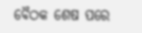ବୈଠକ ଶେଷ ପରେ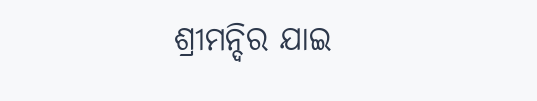ଶ୍ରୀମନ୍ଦିର ଯାଇ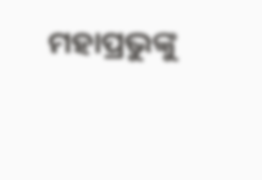ମହାପ୍ରଭୁଙ୍କୁ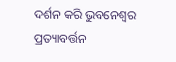ଦର୍ଶନ କରି ଭୁବନେଶ୍ବର ପ୍ରତ୍ୟାବର୍ତ୍ତନ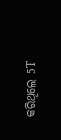କରିଥିଲେ 5T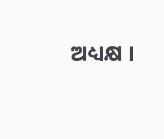ଅଧ୍ୟକ୍ଷ ।